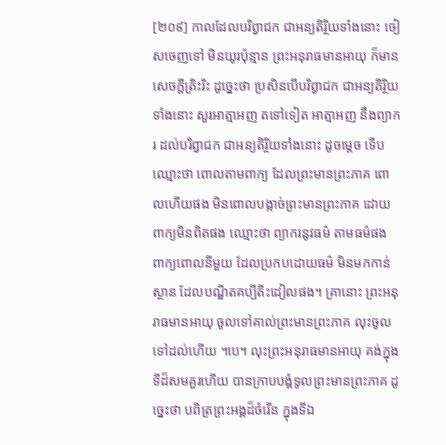[២០៩] កាលដែលបរិព្វាជក ជាអន្យតិរ្ថិយទាំងនោះ ចៀសចេញទៅ មិនយូរប៉ុន្មាន ព្រះអនុរាធមានអាយុ ក៏មានសេចក្តីត្រិះរិះ ដូច្នេះថា ប្រសិនបើបរិព្វាជក ជាអន្យតិរ្ថិយទាំងនោះ សួរអាត្មាអញ តទៅទៀត អាត្មាអញ នឹងព្យាករ ដល់បរិព្វាជក ជាអន្យតិរ្ថិយទាំងនោះ ដូចម្តេច ទើបឈ្មោះថា ពោលតាមពាក្យ ដែលព្រះមានព្រះភាគ ពោលហើយផង មិនពោលបង្កាច់ព្រះមានព្រះភាគ ដោយពាក្យមិនពិតផង ឈ្មោះថា ព្យាករនូវធម៌ តាមធម៌ផង ពាក្យពោលនីមួយ ដែលប្រកបដោយធម៌ មិនមកកាន់ស្ថាន ដែលបណ្ឌិតគប្បីតិះដៀលផង។ គ្រានោះ ព្រះអនុរាធមានអាយុ ចូលទៅគាល់ព្រះមានព្រះភាគ លុះចូលទៅដល់ហើយ ។បេ។ លុះព្រះអនុរាធមានអាយុ គង់ក្នុងទីដ៏សមគួរហើយ បានក្រាបបង្គំទូលព្រះមានព្រះភាគ ដូច្នេះថា បពិត្រព្រះអង្គដ៏ចំរើន ក្នុងទីឯ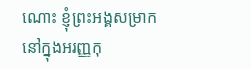ណោះ ខ្ញុំព្រះអង្គសម្រាកនៅក្នុងអរញ្ញកុ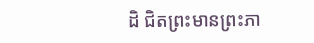ដិ ជិតព្រះមានព្រះភា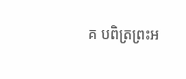គ បពិត្រព្រះអ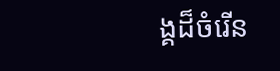ង្គដ៏ចំរើន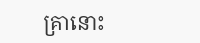គ្រានោះ